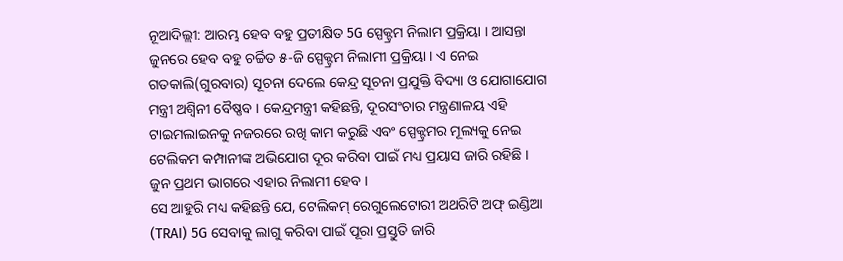ନୂଆଦିଲ୍ଲୀ: ଆରମ୍ଭ ହେବ ବହୁ ପ୍ରତୀକ୍ଷିତ 5G ସ୍ପେକ୍ଟ୍ରମ ନିଲାମ ପ୍ରକ୍ରିୟା । ଆସନ୍ତା ଜୁନରେ ହେବ ବହୁ ଚର୍ଚ୍ଚିତ ୫-ଜି ସ୍ପେକ୍ଟ୍ରମ ନିଲାମୀ ପ୍ରକ୍ରିୟା । ଏ ନେଇ ଗତକାଲି(ଗୁରବାର) ସୂଚନା ଦେଲେ କେନ୍ଦ୍ର ସୂଚନା ପ୍ରଯୁକ୍ତି ବିଦ୍ୟା ଓ ଯୋଗାଯୋଗ ମନ୍ତ୍ରୀ ଅଶ୍ବିନୀ ବୈଷ୍ଣବ । କେନ୍ଦ୍ରମନ୍ତ୍ରୀ କହିଛନ୍ତି, ଦୂରସଂଚାର ମନ୍ତ୍ରଣାଳୟ ଏହି ଟାଇମଲାଇନକୁ ନଜରରେ ରଖି କାମ କରୁଛି ଏବଂ ସ୍ପେକ୍ଟ୍ରମର ମୂଲ୍ୟକୁ ନେଇ ଟେଲିକମ କମ୍ପାନୀଙ୍କ ଅଭିଯୋଗ ଦୂର କରିବା ପାଇଁ ମଧ୍ୟ ପ୍ରୟାସ ଜାରି ରହିଛି । ଜୁନ ପ୍ରଥମ ଭାଗରେ ଏହାର ନିଲାମୀ ହେବ ।
ସେ ଆହୁରି ମଧ୍ୟ କହିଛନ୍ତି ଯେ, ଟେଲିକମ୍ ରେଗୁଲେଟୋରୀ ଅଥରିଟି ଅଫ୍ ଇଣ୍ଡିଆ (TRAI) 5G ସେବାକୁ ଲାଗୁ କରିବା ପାଇଁ ପୂରା ପ୍ରସ୍ତୁତି ଜାରି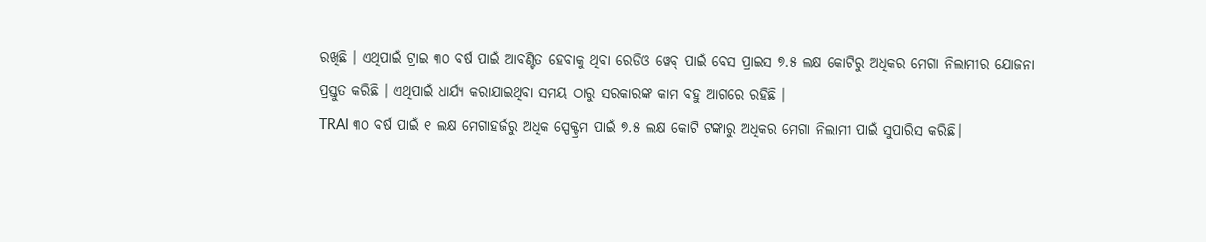ରଖିଛି । ଏଥିପାଇଁ ଟ୍ରାଇ ୩୦ ବର୍ଷ ପାଇଁ ଆବଣ୍ଟିତ ହେବାକୁ ଥିବା ରେଡିଓ ୱେବ୍ ପାଇଁ ବେସ ପ୍ରାଇସ ୭.୫ ଲକ୍ଷ କୋଟିରୁ ଅଧିକର ମେଗା ନିଲାମୀର ଯୋଜନା ପ୍ରସ୍ତୁତ କରିଛି । ଏଥିପାଇଁ ଧାର୍ଯ୍ୟ କରାଯାଇଥିବା ସମୟ ଠାରୁ ସରକାରଙ୍କ କାମ ବହୁ ଆଗରେ ରହିଛି ।
TRAI ୩୦ ବର୍ଷ ପାଇଁ ୧ ଲକ୍ଷ ମେଗାହର୍ଜରୁ ଅଧିକ ସ୍ପେକ୍ଟ୍ରମ ପାଇଁ ୭.୫ ଲକ୍ଷ କୋଟି ଟଙ୍କାରୁ ଅଧିକର ମେଗା ନିଲାମୀ ପାଇଁ ସୁପାରିସ କରିଛି।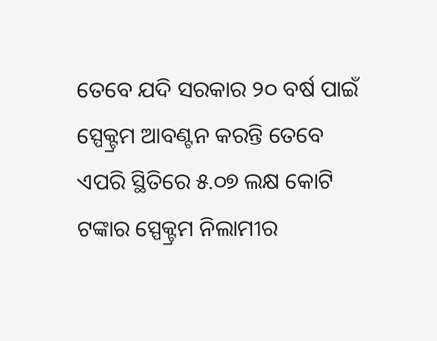ତେବେ ଯଦି ସରକାର ୨୦ ବର୍ଷ ପାଇଁ ସ୍ପେକ୍ଟ୍ରମ ଆବଣ୍ଟନ କରନ୍ତି ତେବେ ଏପରି ସ୍ଥିତିରେ ୫.୦୭ ଲକ୍ଷ କୋଟି ଟଙ୍କାର ସ୍ପେକ୍ଟ୍ରମ ନିଲାମୀର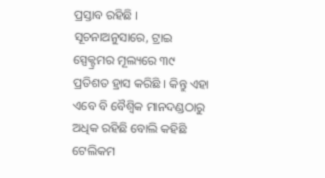ପ୍ରସ୍ତାବ ରହିଛି । ସୂଚନାଅନୁସାରେ, ଟ୍ରାଇ ସ୍ପେକ୍ଟ୍ରମର ମୂଲ୍ୟରେ ୩୯ ପ୍ରତିଶତ ହ୍ରାସ କରିଛି । କିନ୍ତୁ ଏହା ଏବେ ବି ବୈଶ୍ୱିକ ମାନଦଣ୍ଡଠାରୁ ଅଧିକ ରହିଛି ବୋଲି କହିଛି ଟେଲିକମ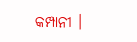କମ୍ପାନୀ ।